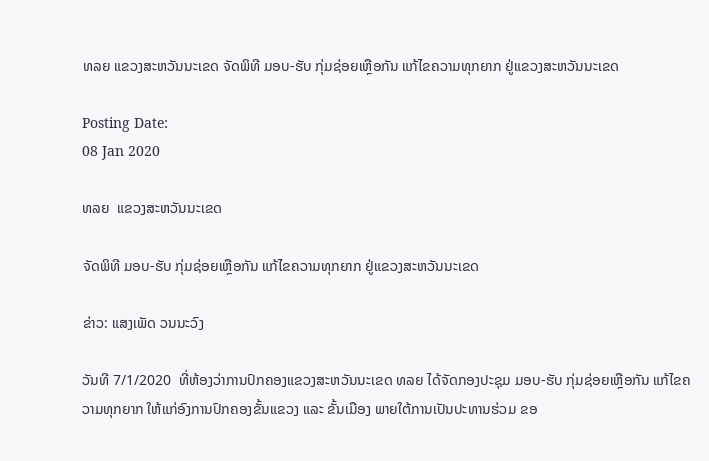ທລຍ ແຂວງສະຫວັນນະເຂດ ຈັດພິທີ ມອບ-ຮັບ ກຸ່ມຊ່ອຍເຫຼືອກັນ ແກ້ໄຂຄວາມທຸກຍາກ ຢູ່ແຂວງສະຫວັນນະເຂດ

Posting Date:
08 Jan 2020

ທລຍ  ແຂວງສະຫວັນນະເຂດ

ຈັດພິທີ ມອບ-ຮັບ ກຸ່ມຊ່ອຍເຫຼືອກັນ ແກ້ໄຂຄວາມທຸກຍາກ ຢູ່ແຂວງສະຫວັນນະເຂດ

ຂ່າວ: ແສງເພັດ ວນນະວົງ

ວັນທີ 7/1/2020  ທີ່ຫ້ອງວ່າການປົກຄອງແຂວງສະຫວັນນະເຂດ ທລຍ ໄດ້ຈັດກອງປະຊຸມ ມອບ-ຮັບ ກຸ່ມຊ່ອຍເຫຼືອກັນ ແກ້ໄຂຄວາມທຸກຍາກ ໃຫ້ແກ່ອົງການປົກຄອງຂັ້ນແຂວງ ແລະ ຂັ້ນເມືອງ ພາຍໃຕ້ການເປັນປະທານຮ່ວມ ຂອ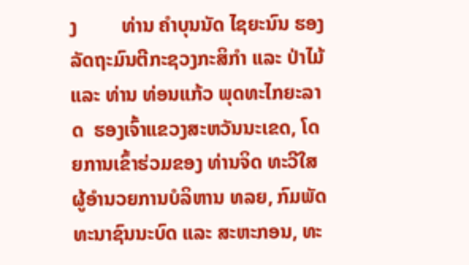ງ         ທ່ານ ຄໍາບຸນນັດ ໄຊຍະນົນ ຮອງລັດຖະມົນຕີກະຊວງກະສິກຳ ແລະ ປ່າໄມ້ ແລະ ທ່ານ ທ່ອນແກ້ວ ພຸດທະໄກຍະລາດ  ຮອງເຈົ້າແຂວງສະຫວັນນະເຂດ, ໂດຍການເຂົ້າຮ່ວມຂອງ ທ່ານຈິດ ທະວີໃສ ຜູ້ອໍານວຍການບໍລິຫານ ທລຍ, ກົມພັດທະນາຊົນນະບົດ ແລະ ສະຫະກອນ, ທະ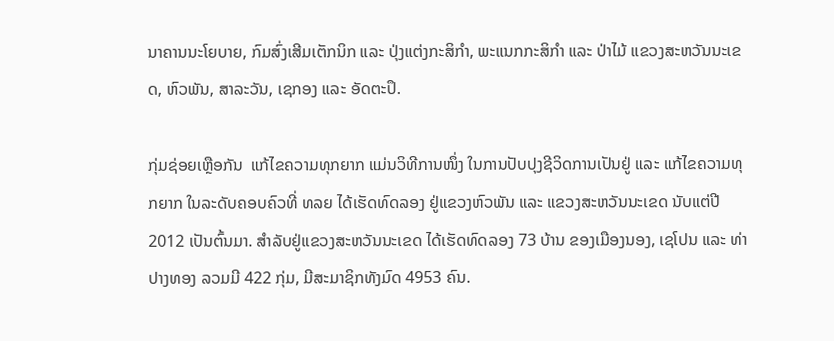ນາຄານນະໂຍບາຍ, ກົມສົ່ງເສີມເຕັກນິກ ແລະ ປຸ່ງແຕ່ງກະສິກໍາ, ພະແນກກະສິກໍາ ແລະ ປ່າໄມ້ ແຂວງສະຫວັນນະເຂດ, ຫົວພັນ, ສາລະວັນ, ເຊກອງ ແລະ ອັດຕະປຶ.

ກຸ່ມຊ່ອຍເຫຼືອກັນ  ແກ້ໄຂຄວາມທຸກຍາກ ແມ່ນວິທີການໜຶ່ງ ໃນການປັບປຸງຊີວິດການເປັນຢູ່ ແລະ ແກ້ໄຂຄວາມທຸກຍາກ ໃນລະດັບຄອບຄົວທີ່ ທລຍ ໄດ້ເຮັດທົດລອງ ຢູ່ແຂວງຫົວພັນ ແລະ ແຂວງສະຫວັນນະເຂດ ນັບແຕ່ປີ 2012 ເປັນຕົ້ນມາ. ສໍາລັບຢູ່ແຂວງສະຫວັນນະເຂດ ໄດ້ເຮັດທົດລອງ 73 ບ້ານ ຂອງເມືອງນອງ, ເຊໂປນ ແລະ ທ່າປາງທອງ ລວມມີ 422 ກຸ່ມ, ມີສະມາຊິກທັງມົດ 4953 ຄົນ.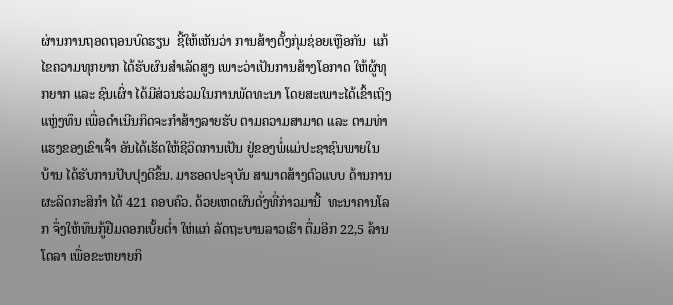ຜ່ານການຖອດຖອນບົດຮຽນ  ຊີ້ໃຫ້ເຫັນວ່າ ການສ້າງຕັ້ງກຸ່ມຊ່ອຍເຫຼືອກັນ  ແກ້ໄຂຄວາມທຸກຍາກ ໄດ້ຮັບຜົນສໍາເລັດສູງ ເພາະວ່າເປັນການສ້າງໂອກາດ ໃຫ້ຜູ້ທຸກຍາກ ແລະ ຊົນເຜົ່າ ໄດ້ມີສ່ວນຮ່ວມໃນການພັດທະນາ ໂດຍສະເພາະໄດ້ເຂົ້າເຖິງແຫຼ່ງທຶນ ເພື່ອດໍາເນີນກິດຈະກໍາສ້າງລາຍຮັບ ຕາມຄວາມສາມາດ ແລະ ຕາມທ່າແຮງຂອງເຂົາເຈົ້າ ອັນໄດ້ເຮັດໃຫ້ຊີວິດການເປັນ ຢູ່ຂອງພໍ່ແມ່ປະຊາຊົນພາຍໃນບ້ານ ໄດ້ຮັບການປັບປຸງດີຂຶ້ນ. ມາຮອດປະຈຸບັນ ສາມາດສ້າງຕົວແບບ ດ້ານການຜະລິດກະສິກໍາ ໄດ້ 421 ຄອບຄົວ. ດ້ວຍເຫດຜົນດັ່ງທີ່ກ່າວມານີ້  ທະນາຄານໂລກ ຈຶ່ງໃຫ້ທຶນກູ້ຢືມດອກເບັ້ຍຕໍ່າ ໃຫ່ແກ່ ລັດຖະບານລາວເຮົາ ຕື່ມອີກ 22,5 ລ້ານໂດລາ ເພື່ອຂະຫຍາຍກິ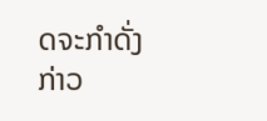ດຈະກຳດັ່ງກ່າວ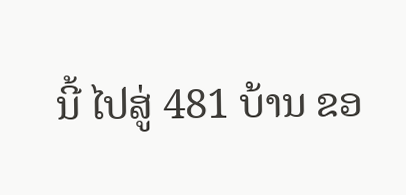ນີ້ ໄປສູ່ 481 ບ້ານ ຂອ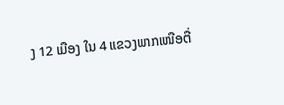ງ 12 ເມືອງ ໃນ 4 ແຂວງພາກເໜືອຕື່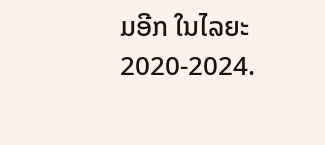ມອີກ ໃນໄລຍະ 2020-2024.